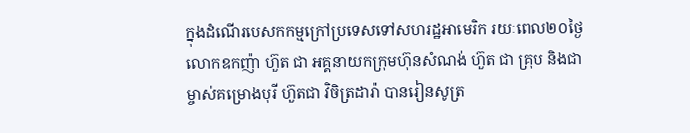ក្នុងដំណើរបេសកកម្មក្រៅប្រទេសទៅសហរដ្ឋអាមេរិក រយៈពេល២០ថ្ងៃ លោកឧកញ៉ា ហ៊ួត ជា អគ្គនាយកក្រុមហ៊ុនសំណង់ ហ៊ួត ជា គ្រុប និងជាម្ចាស់គម្រោងបុរី ហ៊ួតជា វិចិត្រដារ៉ា បានរៀនសូត្រ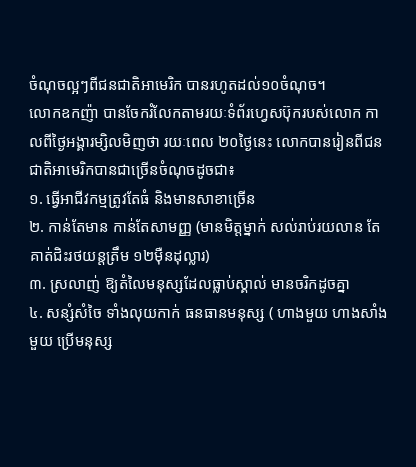ចំណុចល្អៗពីជនជាតិអាមេរិក បានរហូតដល់១០ចំណុច។
លោកឧកញ៉ា បានចែករំលែកតាមរយៈទំព័រហ្វេសប៊ុករបស់លោក កាលពីថ្ងៃអង្គារម្សិលមិញថា រយៈពេល ២០ថ្ងៃនេះ លោកបានរៀនពីជនជាតិអាមេរិកបានជាច្រើនចំណុចដូចជា៖
១. ធ្វើអាជីវកម្មត្រូវតែធំ និងមានសាខាច្រើន
២. កាន់តែមាន កាន់តែសាមញ្ញ (មានមិត្តម្នាក់ សល់រាប់រយលាន តែគាត់ជិះរថយន្តត្រឹម ១២ម៉ឺនដុល្លារ)
៣. ស្រលាញ់ ឱ្យតំលៃមនុស្សដែលធ្លាប់ស្គាល់ មានចរិកដូចគ្នា
៤. សន្សំសំចៃ ទាំងលុយកាក់ ធនធានមនុស្ស ( ហាងមួយ ហាងសាំងមួយ ប្រើមនុស្ស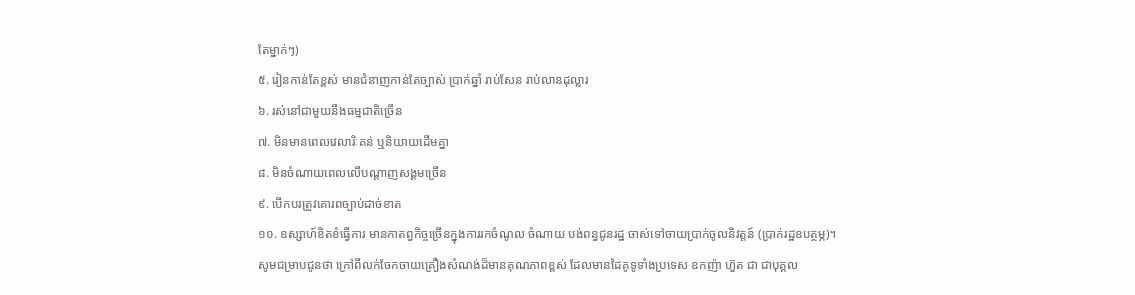តែម្នាក់ៗ)
៥. រៀនកាន់តែខ្ពស់ មានជំនាញកាន់តែច្បាស់ ប្រាក់ឆ្នាំ រាប់សែន រាប់លានដុល្លារ
៦. រស់នៅជាមួយនឹងធម្មជាតិច្រើន
៧. មិនមានពេលវេលារិៈគន់ ឬនិយាយដើមគ្នា
៨. មិនចំណាយពេលលើបណ្តាញសង្គមច្រើន
៩. បើកបរត្រូវគោរពច្បាប់ដាច់ខាត
១០. ឧស្សាហ៍ខិតខំធ្វើការ មានកាតព្វកិច្ចច្រើនក្នុងការរកចំណូល ចំណាយ បង់ពន្ធជូនរដ្ឋ ចាស់ទៅចាយប្រាក់ចូលនិវត្តន៍ (ប្រាក់រដ្ឋឧបត្ថម្ភ)។
សូមជម្រាបជូនថា ក្រៅពីលក់ចែកចាយគ្រឿងសំណង់ដ៏មានគុណភាពខ្ពស់ ដែលមានដៃគូទូទាំងប្រទេស ឧកញ៉ា ហ៊ួត ជា ជាបុគ្គល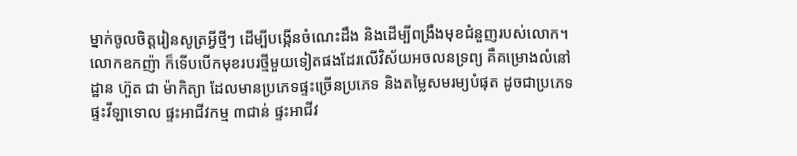ម្នាក់ចូលចិត្តរៀនសូត្រអ្វីថ្មីៗ ដើម្បីបង្កើនចំណេះដឹង និងដើម្បីពង្រឹងមុខជំនួញរបស់លោក។ លោកឧកញ៉ា ក៏ទើបបើកមុខរបរថ្មីមួយទៀតផងដែរលើវិស័យអចលនទ្រព្យ គឺគម្រោងលំនៅដ្ឋាន ហ៊ួត ជា ម៉ាកិត្យា ដែលមានប្រភេទផ្ទះច្រើនប្រភេទ និងតម្លៃសមរម្យបំផុត ដូចជាប្រភេទផ្ទះវីឡាទោល ផ្ទះអាជីវកម្ម ៣ជាន់ ផ្ទះអាជីវ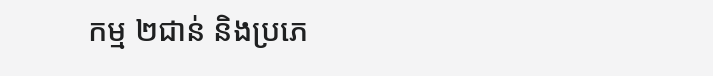កម្ម ២ជាន់ និងប្រភេ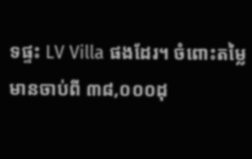ទផ្ទះ LV Villa ផងដែរ។ ចំពោះតម្លៃ មានចាប់ពី ៣៨,០០០ដុ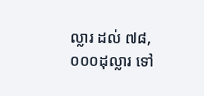ល្លារ ដល់ ៧៨,០០០ដុល្លារ ទៅ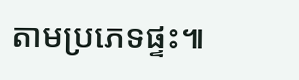តាមប្រភេទផ្ទះ៕